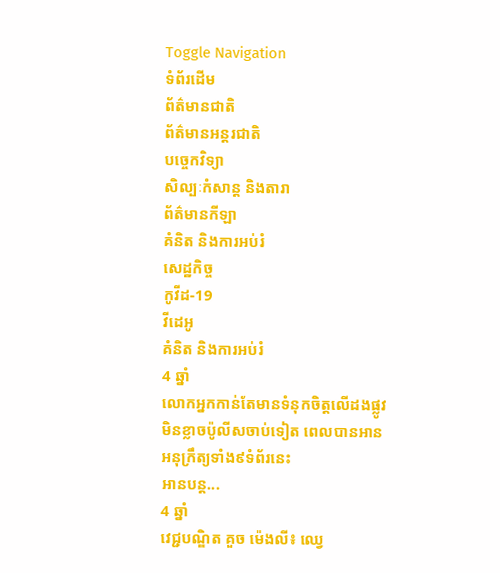Toggle Navigation
ទំព័រដើម
ព័ត៌មានជាតិ
ព័ត៌មានអន្តរជាតិ
បច្ចេកវិទ្យា
សិល្បៈកំសាន្ត និងតារា
ព័ត៌មានកីឡា
គំនិត និងការអប់រំ
សេដ្ឋកិច្ច
កូវីដ-19
វីដេអូ
គំនិត និងការអប់រំ
4 ឆ្នាំ
លោកអ្នកកាន់តែមានទំនុកចិត្តលើដងផ្លូវ មិនខ្លាចប៉ូលីសចាប់ទៀត ពេលបានអានអនុក្រឹត្យទាំង៩ទំព័រនេះ
អានបន្ត...
4 ឆ្នាំ
វេជ្ជបណ្ឌិត គួច ម៉េងលី៖ ឈ្វេ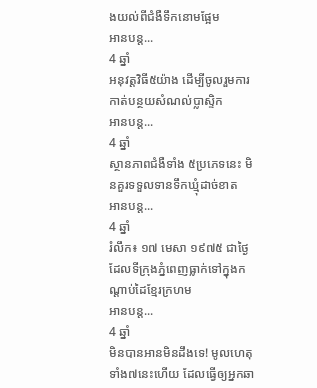ងយល់ពីជំងឺទឹកនោមផ្អែម
អានបន្ត...
4 ឆ្នាំ
អនុវត្តវិធី៥យ៉ាង ដើម្បីចូលរួមការកាត់បន្ថយសំណល់ប្លាស្ទិក
អានបន្ត...
4 ឆ្នាំ
ស្ថានភាពជំងឺទាំង ៥ប្រភេទនេះ មិនគួរទទួលទានទឹកឃ្មុំដាច់ខាត
អានបន្ត...
4 ឆ្នាំ
រំលឹក៖ ១៧ មេសា ១៩៧៥ ជាថ្ងៃដែលទីក្រុងភ្នំពេញធ្លាក់ទៅក្នុងកណ្ដាប់ដៃខ្មែរក្រហម
អានបន្ត...
4 ឆ្នាំ
មិនបានអានមិនដឹងទេ! មូលហេតុទាំង៧នេះហើយ ដែលធ្វើឲ្យអ្នកឆា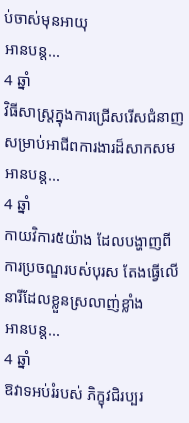ប់ចាស់មុនអាយុ
អានបន្ត...
4 ឆ្នាំ
វិធីសាស្ដ្រក្នុងការជ្រើសរើសជំនាញ សម្រាប់អាជីពការងារដ៏សាកសម
អានបន្ត...
4 ឆ្នាំ
កាយវិការ៥យ៉ាង ដែលបង្ហាញពីការប្រចណ្ឌរបស់បុរស តែងធ្វើលើនារីដែលខ្លួនស្រលាញ់ខ្លាំង
អានបន្ត...
4 ឆ្នាំ
ឱវាទអប់រំរបស់ ភិក្ខុវជិរប្បរ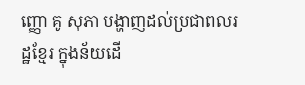ញ្ញោ គូ សុភា បង្ហាញដល់ប្រជាពលរដ្ឋខ្មែរ ក្នុងន័យដើ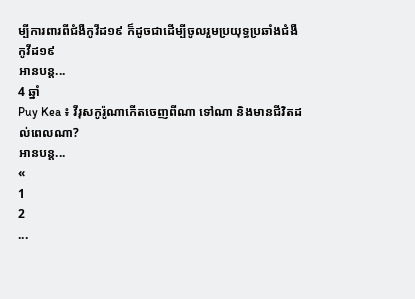ម្បីការពារពីជំងឺកូវីដ១៩ ក៏ដូចជាដើម្បីចូលរួមប្រយុទ្ធប្រឆាំងជំងឺកូវីដ១៩
អានបន្ត...
4 ឆ្នាំ
Puy Kea ៖ វីរុសកូរ៉ូណាកើតចេញពីណា ទៅណា និងមានជីវិតដល់ពេលណា?
អានបន្ត...
«
1
2
...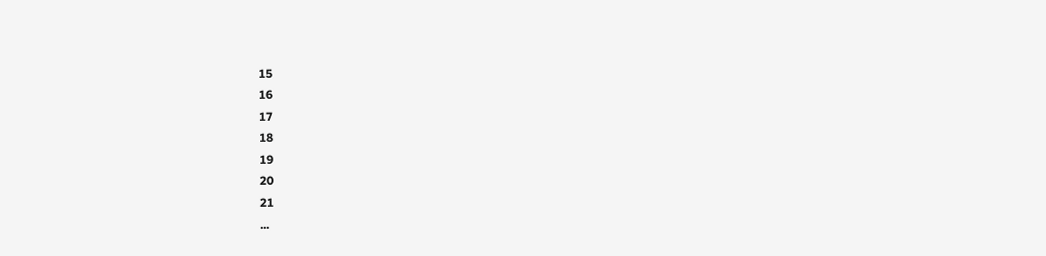15
16
17
18
19
20
21
...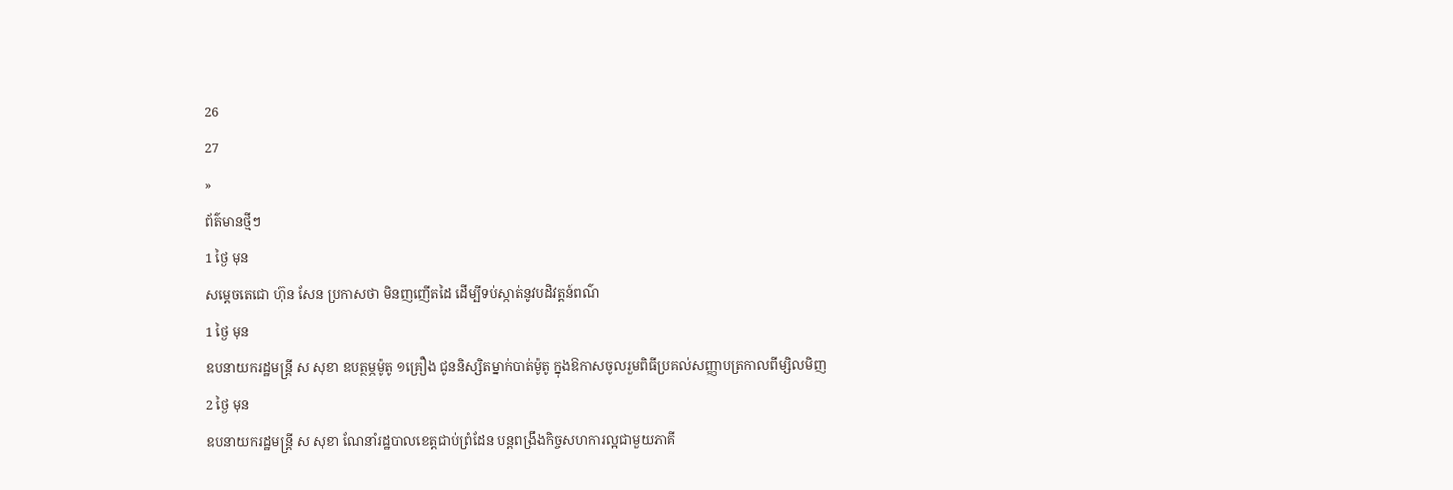26
27
»
ព័ត៌មានថ្មីៗ
1 ថ្ងៃ មុន
សម្ដេចតេជោ ហ៊ុន សែន ប្រកាសថា មិនញញើតដៃ ដើម្បីទប់ស្កាត់នូវបដិវត្តន៍ពណ៌
1 ថ្ងៃ មុន
ឧបនាយករដ្ឋមន្ត្រី ស សុខា ឧបត្ថម្ភម៉ូតូ ១គ្រឿង ជូននិស្សិតម្នាក់បាត់ម៉ូតូ ក្នុងឱកាសចូលរួមពិធីប្រគល់សញ្ញាបត្រកាលពីម្សិលមិញ
2 ថ្ងៃ មុន
ឧបនាយករដ្ឋមន្រ្តី ស សុខា ណែនាំរដ្ឋបាលខេត្តជាប់ព្រំដែន បន្តពង្រឹងកិច្ចសហការល្អជាមួយភាគី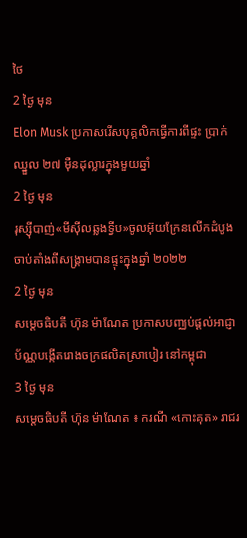ថៃ
2 ថ្ងៃ មុន
Elon Musk ប្រកាសរើសបុគ្គលិកធ្វើការពីផ្ទះ ប្រាក់ឈ្នួល ២៧ ម៉ឺនដុល្លារក្នុងមួយឆ្នាំ
2 ថ្ងៃ មុន
រុស្ស៊ីបាញ់«មីស៊ីលឆ្លងទ្វីប»ចូលអ៊ុយក្រែនលើកដំបូង ចាប់តាំងពីសង្រ្គាមបានផ្ទុះក្នុងឆ្នាំ ២០២២
2 ថ្ងៃ មុន
សម្ដេចធិបតី ហ៊ុន ម៉ាណែត ប្រកាសបញ្ឈប់ផ្ដល់អាជ្ញាប័ណ្ណបង្កើតរោងចក្រផលិតស្រាបៀរ នៅកម្ពុជា
3 ថ្ងៃ មុន
សម្ដេចធិបតី ហ៊ុន ម៉ាណែត ៖ ករណី «កោះគុត» រាជរ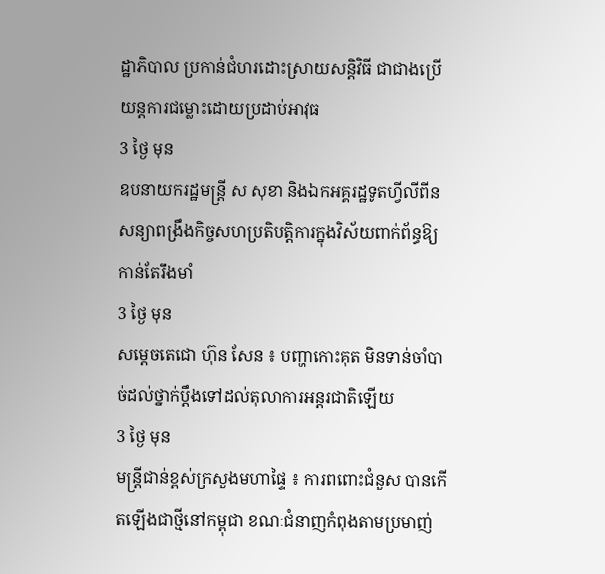ដ្ឋាភិបាល ប្រកាន់ជំហរដោះស្រាយសន្ដិវិធី ជាជាងប្រើយន្តការជម្លោះដោយប្រដាប់អាវុធ
3 ថ្ងៃ មុន
ឧបនាយករដ្ឋមន្ត្រី ស សុខា និងឯកអគ្គរដ្ឋទូតហ្វីលីពីន សន្យាពង្រឹងកិច្ចសហប្រតិបត្តិការក្នុងវិស័យពាក់ព័ន្ធឱ្យកាន់តែរឹងមាំ
3 ថ្ងៃ មុន
សម្ដេចតេជោ ហ៊ុន សែន ៖ បញ្ហាកោះគុត មិនទាន់ចាំបាច់ដល់ថ្នាក់ប្ដឹងទៅដល់តុលាការអន្តរជាតិឡើយ
3 ថ្ងៃ មុន
មន្ដ្រីជាន់ខ្ពស់ក្រសួងមហាផ្ទៃ ៖ ការពពោះជំនួស បានកើតឡើងជាថ្មីនៅកម្ពុជា ខណៈជំនាញកំពុងតាមប្រមាញ់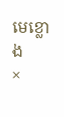មេខ្លោង
×